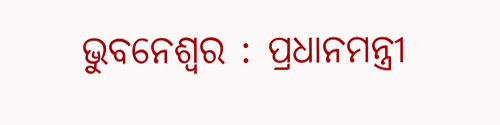ଭୁବନେଶ୍ବର : ପ୍ରଧାନମନ୍ତ୍ରୀ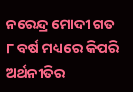ନରେନ୍ଦ୍ର ମୋଦୀ ଗତ ୮ ବର୍ଷ ମଧ୍ୟରେ କିପରି ଅର୍ଥନୀତିର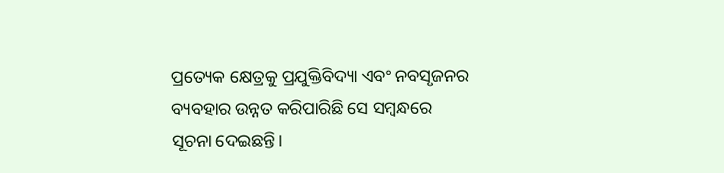ପ୍ରତ୍ୟେକ କ୍ଷେତ୍ରକୁ ପ୍ରଯୁକ୍ତିବିଦ୍ୟା ଏବଂ ନବସୃଜନର ବ୍ୟବହାର ଉନ୍ନତ କରିପାରିଛି ସେ ସମ୍ବନ୍ଧରେ ସୂଚନା ଦେଇଛନ୍ତି।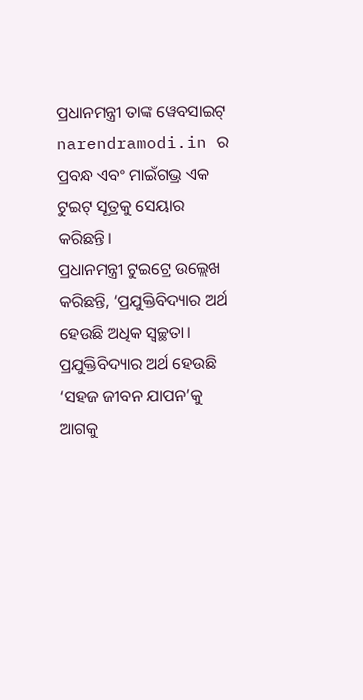ପ୍ରଧାନମନ୍ତ୍ରୀ ତାଙ୍କ ୱେବସାଇଟ୍ narendramodi.in ର ପ୍ରବନ୍ଧ ଏବଂ ମାଇଁଗଭ୍ର ଏକ ଟୁଇଟ୍ ସୂତ୍ରକୁ ସେୟାର କରିଛନ୍ତି।
ପ୍ରଧାନମନ୍ତ୍ରୀ ଟୁଇଟ୍ରେ ଉଲ୍ଲେଖ କରିଛନ୍ତି, ‘ପ୍ରଯୁକ୍ତିବିଦ୍ୟାର ଅର୍ଥ ହେଉଛି ଅଧିକ ସ୍ୱଚ୍ଛତା। ପ୍ରଯୁକ୍ତିବିଦ୍ୟାର ଅର୍ଥ ହେଉଛି ‘ସହଜ ଜୀବନ ଯାପନ’କୁ ଆଗକୁ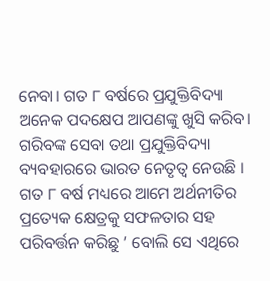ନେବା। ଗତ ୮ ବର୍ଷରେ ପ୍ରଯୁକ୍ତିବିଦ୍ୟା ଅନେକ ପଦକ୍ଷେପ ଆପଣଙ୍କୁ ଖୁସି କରିବ। ଗରିବଙ୍କ ସେବା ତଥା ପ୍ରଯୁକ୍ତିବିଦ୍ୟା ବ୍ୟବହାରରେ ଭାରତ ନେତୃତ୍ୱ ନେଉଛି । ଗତ ୮ ବର୍ଷ ମଧ୍ୟରେ ଆମେ ଅର୍ଥନୀତିର ପ୍ରତ୍ୟେକ କ୍ଷେତ୍ରକୁ ସଫଳତାର ସହ ପରିବର୍ତ୍ତନ କରିଛୁ ’ ବୋଲି ସେ ଏଥିରେ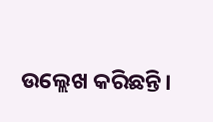ଉଲ୍ଲେଖ କରିଛନ୍ତି।